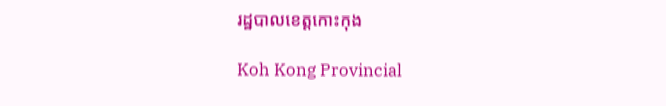រដ្ឋបាលខេត្តកោះកុង

Koh Kong Provincial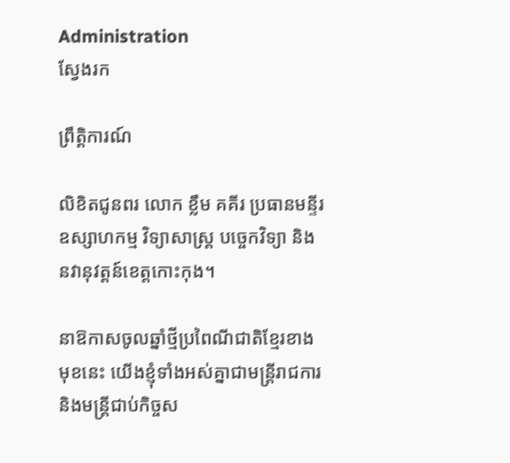Administration
ស្វែងរក

ព្រឹត្តិការណ៍

លិខិតជូនពរ លោក ខ្លឹម គគីរ ប្រធានមន្ទីរឧស្សាហកម្ម វិទ្យាសាស្រ្ត បច្ចេកវិទ្យា និងនវានុវត្តន៍ខេត្តកោះកុង។

នាឱកាសចូលឆ្នាំថ្មីប្រពៃណីជាតិខ្មែរខាងមុខនេះ យើងខ្ញុំទាំងអស់គ្នាជាមន្ត្រីរាជការ និងមន្ត្រីជាប់កិច្ចស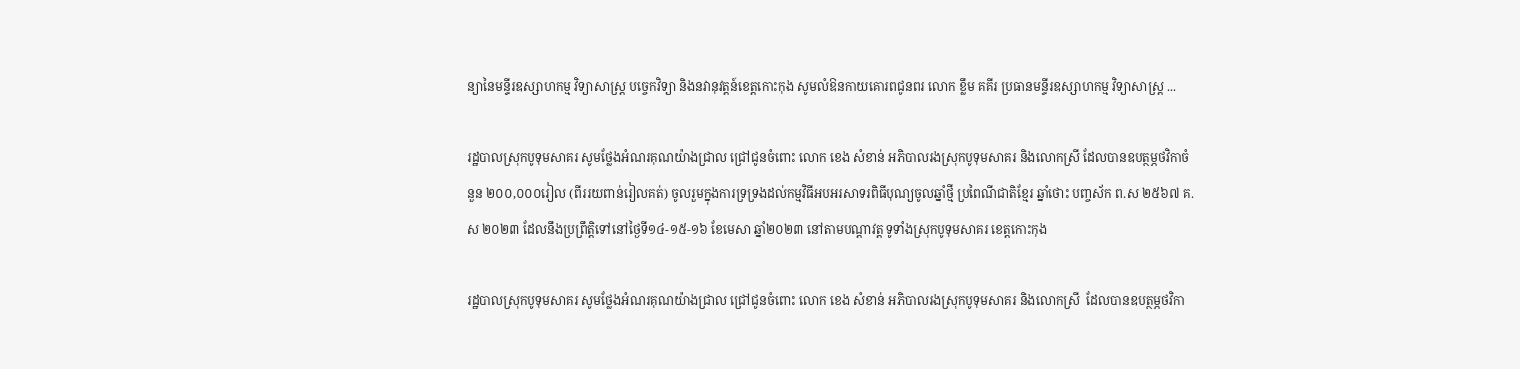ន្យានៃមន្ទីរឧស្សាហកម្ម វិទ្យាសាស្រ្ត បច្ចេកវិទ្យា និងនវានុវត្តន៍ខេត្តកោះកុង សូមលំឱនកាយគោរពជូនពរ លោក ខ្លឹម គគីរ ប្រធានមន្ទីរឧស្សាហកម្ម វិទ្យាសាស្រ្ត ...

រដ្ឋបាលស្រុកបូទុមសាគរ សូមថ្លែងអំណរគុណយ៉ាងជ្រាល ជ្រៅជូនចំពោះ លោក ខេង សំខាន់ អភិបាលរងស្រុកបូទុមសាគរ និងលោកស្រី ដែលបានឧបត្ថម្ភថវិកាចំនួន ២០០,០០០រៀល (ពីររយពាន់រៀលគត់) ចូលរួមក្នុងការទ្រទ្រងដល់កម្មវិធីអបអរសាទរពិធីបុណ្យចូលឆ្នាំថ្មី ប្រពៃណីជាតិខ្មែរ ឆ្នាំថោះ បញ្ចស័ក ព.ស ២៥៦៧ គ.ស ២០២៣ ដែលនឹងប្រព្រឹត្តិទៅនៅថ្ងៃទី១៤-១៥-១៦ ខែមេសា ឆ្នាំ២០២៣ នៅតាមបណ្ដាវត្ត ទូទាំងស្រុកបូទុមសាគរ ខេត្តកោះកុង

រដ្ឋបាលស្រុកបូទុមសាគរ សូមថ្លែងអំណរគុណយ៉ាងជ្រាល ជ្រៅជូនចំពោះ លោក ខេង សំខាន់ អភិបាលរងស្រុកបូទុមសាគរ និងលោកស្រី  ដែលបានឧបត្ថម្ភថវិកា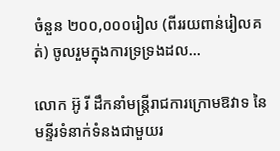ចំនួន ២០០,០០០រៀល (ពីររយពាន់រៀលគត់) ចូលរួមក្នុងការទ្រទ្រងដល...

លោក អ៊ូ រី ដឹកនាំមន្រ្តីរាជការក្រោមឱវាទ នៃមន្ទីរទំនាក់ទំនងជាមួយរ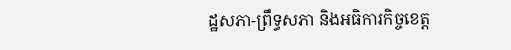ដ្ឋសភា-ព្រឹទ្ធសភា និងអធិការកិច្ចខេត្ត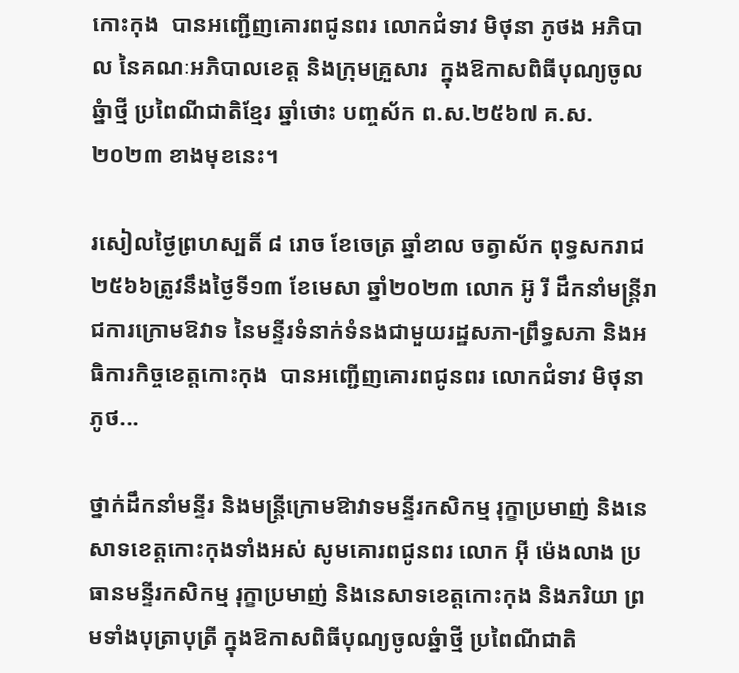កោះកុង  បានអញ្ជើញគោរពជូនពរ លោកជំទាវ មិថុនា ភូថង អភិបាល នៃគណៈអភិបាលខេត្ត និងក្រុមគ្រួសារ  ក្នុងឱកាសពិធីបុណ្យចូលឆ្នំាថ្មី ប្រពៃណីជាតិខ្មែរ ឆ្នាំថោះ បញ្ចស័ក ព.ស.២៥៦៧ គ.ស.២០២៣ ខាងមុខនេះ។

រសៀលថ្ងៃព្រហស្បតិ៍ ៨ រោច ខែចេត្រ ឆ្នាំខាល ចត្វាស័ក ពុទ្ធសករាជ ២៥៦៦ត្រូវនឹងថ្ងៃទី១៣ ខែមេសា ឆ្នាំ២០២៣ លោក អ៊ូ រី ដឹកនាំមន្រ្តីរាជការក្រោមឱវាទ នៃមន្ទីរទំនាក់ទំនងជាមួយរដ្ឋសភា-ព្រឹទ្ធសភា និងអធិការកិច្ចខេត្តកោះកុង  បានអញ្ជើញគោរពជូនពរ លោកជំទាវ មិថុនា ភូថ...

ថ្នាក់ដឹកនាំមន្ទីរ និងមន្ត្រីក្រោមឱាវាទមន្ទីរកសិកម្ម រុក្ខាប្រមាញ់ និងនេសាទខេត្តកោះកុងទាំងអស់ សូមគោរពជូនពរ លោក អុី ម៉េងលាង ប្រធានមន្ទីរកសិកម្ម រុក្ខាប្រមាញ់ និងនេសាទខេត្តកោះកុង និងភរិយា ព្រមទាំងបុត្រាបុត្រី ក្នុងឱកាសពិធីបុណ្យចូលឆ្នំាថ្មី ប្រពៃណីជាតិ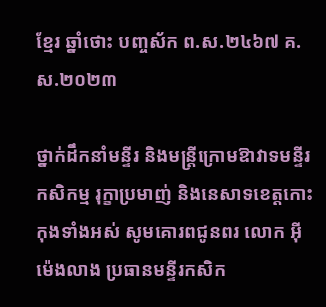ខ្មែរ ឆ្នាំថោះ បញ្ចស័ក ព.ស.២៤៦៧ គ.ស.២០២៣

ថ្នាក់ដឹកនាំមន្ទីរ និងមន្ត្រីក្រោមឱាវាទមន្ទីរកសិកម្ម រុក្ខាប្រមាញ់ និងនេសាទខេត្តកោះកុងទាំងអស់ សូមគោរពជូនពរ លោក អុី ម៉េងលាង ប្រធានមន្ទីរកសិក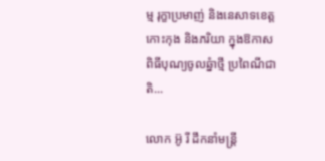ម្ម រុក្ខាប្រមាញ់ និងនេសាទខេត្តកោះកុង និងភរិយា ក្នុងឱកាសពិធីបុណ្យចូលឆ្នំាថ្មី ប្រពៃណីជាតិ...

លោក អ៊ូ រី ដឹកនាំមន្រ្តី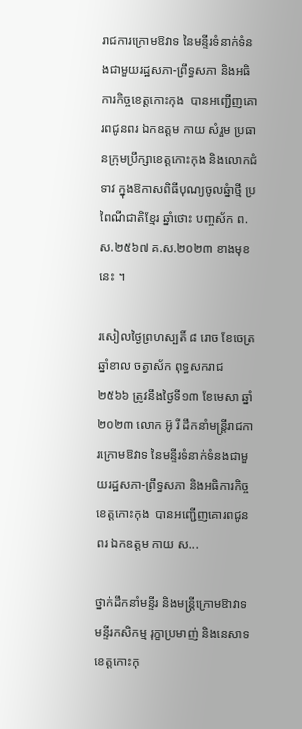រាជការក្រោមឱវាទ នៃមន្ទីរទំនាក់ទំនងជាមួយរដ្ឋសភា-ព្រឹទ្ធសភា និងអធិការកិច្ចខេត្តកោះកុង  បានអញ្ជើញគោរពជូនពរ ឯកឧត្តម កាយ សំរួម ប្រធានក្រុមប្រឹក្សាខេត្តកោះកុង និងលោកជំទាវ ក្នុងឱកាសពិធីបុណ្យចូលឆ្នំាថ្មី ប្រពៃណីជាតិខ្មែរ ឆ្នាំថោះ បញ្ចស័ក ព.ស.២៥៦៧ គ.ស.២០២៣ ខាងមុខនេះ ។

រសៀលថ្ងៃព្រហស្បតិ៍ ៨ រោច ខែចេត្រ ឆ្នាំខាល ចត្វាស័ក ពុទ្ធសករាជ ២៥៦៦ ត្រូវនឹងថ្ងៃទី១៣ ខែមេសា ឆ្នាំ២០២៣ លោក អ៊ូ រី ដឹកនាំមន្រ្តីរាជការក្រោមឱវាទ នៃមន្ទីរទំនាក់ទំនងជាមួយរដ្ឋសភា-ព្រឹទ្ធសភា និងអធិការកិច្ចខេត្តកោះកុង  បានអញ្ជើញគោរពជូនពរ ឯកឧត្តម កាយ ស...

ថ្នាក់ដឹកនាំមន្ទីរ និងមន្ត្រីក្រោមឱាវាទមន្ទីរកសិកម្ម រុក្ខាប្រមាញ់ និងនេសាទខេត្តកោះកុ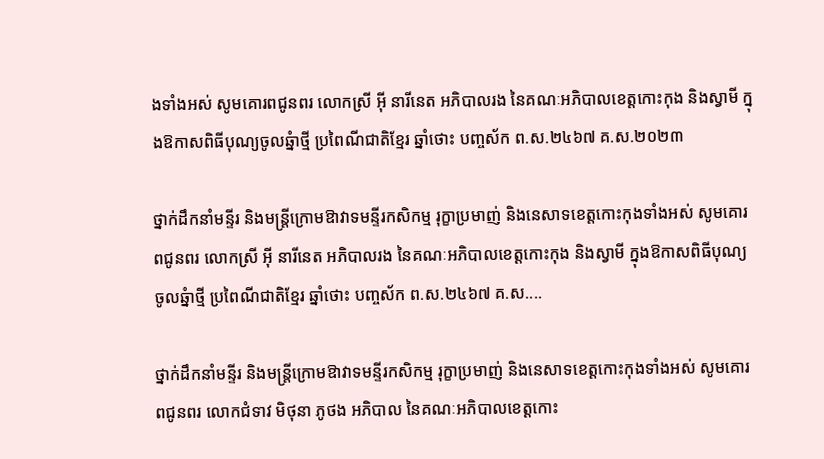ងទាំងអស់ សូមគោរពជូនពរ លោកស្រី អ៊ី នារីនេត អភិបាលរង នៃគណៈអភិបាលខេត្តកោះកុង និងស្វាមី ក្នុងឱកាសពិធីបុណ្យចូលឆ្នំាថ្មី ប្រពៃណីជាតិខ្មែរ ឆ្នាំថោះ បញ្ចស័ក ព.ស.២៤៦៧ គ.ស.២០២៣

ថ្នាក់ដឹកនាំមន្ទីរ និងមន្ត្រីក្រោមឱាវាទមន្ទីរកសិកម្ម រុក្ខាប្រមាញ់ និងនេសាទខេត្តកោះកុងទាំងអស់ សូមគោរពជូនពរ លោកស្រី អ៊ី នារីនេត អភិបាលរង នៃគណៈអភិបាលខេត្តកោះកុង និងស្វាមី ក្នុងឱកាសពិធីបុណ្យចូលឆ្នំាថ្មី ប្រពៃណីជាតិខ្មែរ ឆ្នាំថោះ បញ្ចស័ក ព.ស.២៤៦៧ គ.ស....

ថ្នាក់ដឹកនាំមន្ទីរ និងមន្ត្រីក្រោមឱាវាទមន្ទីរកសិកម្ម រុក្ខាប្រមាញ់ និងនេសាទខេត្តកោះកុងទាំងអស់ សូមគោរពជូនពរ លោកជំទាវ មិថុនា ភូថង អភិបាល នៃគណៈអភិបាលខេត្តកោះ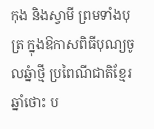កុង និងស្វាមី ព្រមទាំងបុត្រ ក្នុងឱកាសពិធីបុណ្យចូលឆ្នំាថ្មី ប្រពៃណីជាតិខ្មែរ ឆ្នាំថោះ ប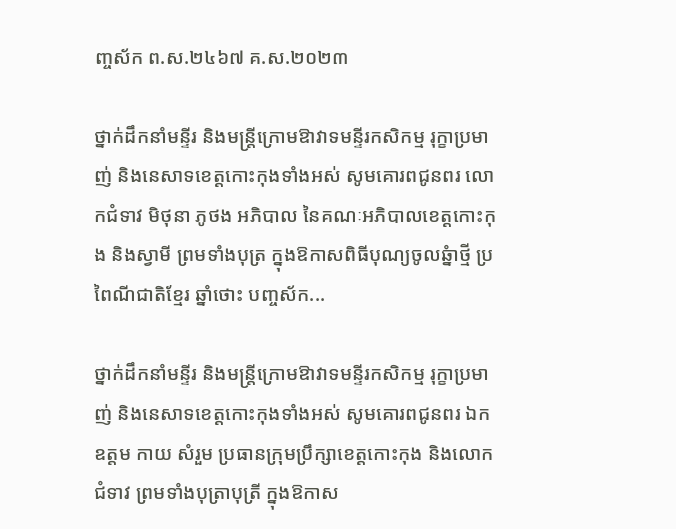ញ្ចស័ក ព.ស.២៤៦៧ គ.ស.២០២៣

ថ្នាក់ដឹកនាំមន្ទីរ និងមន្ត្រីក្រោមឱាវាទមន្ទីរកសិកម្ម រុក្ខាប្រមាញ់ និងនេសាទខេត្តកោះកុងទាំងអស់ សូមគោរពជូនពរ លោកជំទាវ មិថុនា ភូថង អភិបាល នៃគណៈអភិបាលខេត្តកោះកុង និងស្វាមី ព្រមទាំងបុត្រ ក្នុងឱកាសពិធីបុណ្យចូលឆ្នំាថ្មី ប្រពៃណីជាតិខ្មែរ ឆ្នាំថោះ បញ្ចស័ក...

ថ្នាក់ដឹកនាំមន្ទីរ និងមន្ត្រីក្រោមឱាវាទមន្ទីរកសិកម្ម រុក្ខាប្រមាញ់ និងនេសាទខេត្តកោះកុងទាំងអស់ សូមគោរពជូនពរ ឯកឧត្តម កាយ សំរួម ប្រធានក្រុមប្រឹក្សាខេត្តកោះកុង និងលោកជំទាវ ព្រមទាំងបុត្រាបុត្រី ក្នុងឱកាស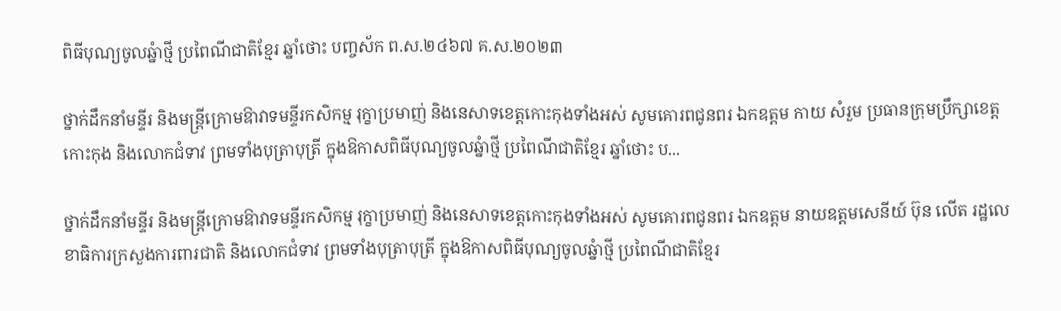ពិធីបុណ្យចូលឆ្នំាថ្មី ប្រពៃណីជាតិខ្មែរ ឆ្នាំថោះ បញ្ចស័ក ព.ស.២៤៦៧ គ.ស.២០២៣

ថ្នាក់ដឹកនាំមន្ទីរ និងមន្ត្រីក្រោមឱាវាទមន្ទីរកសិកម្ម រុក្ខាប្រមាញ់ និងនេសាទខេត្តកោះកុងទាំងអស់ សូមគោរពជូនពរ ឯកឧត្តម កាយ សំរួម ប្រធានក្រុមប្រឹក្សាខេត្តកោះកុង និងលោកជំទាវ ព្រមទាំងបុត្រាបុត្រី ក្នុងឱកាសពិធីបុណ្យចូលឆ្នំាថ្មី ប្រពៃណីជាតិខ្មែរ ឆ្នាំថោះ ប...

ថ្នាក់ដឹកនាំមន្ទីរ និងមន្ត្រីក្រោមឱាវាទមន្ទីរកសិកម្ម រុក្ខាប្រមាញ់ និងនេសាទខេត្តកោះកុងទាំងអស់ សូមគោរពជូនពរ ឯកឧត្តម នាយឧត្តមសេនីយ៍ ប៊ុន លើត រដ្ឋលេខាធិការក្រសួងការពារជាតិ និងលោកជំទាវ ព្រមទាំងបុត្រាបុត្រី ក្នុងឱកាសពិធីបុណ្យចូលឆ្នំាថ្មី ប្រពៃណីជាតិខ្មែរ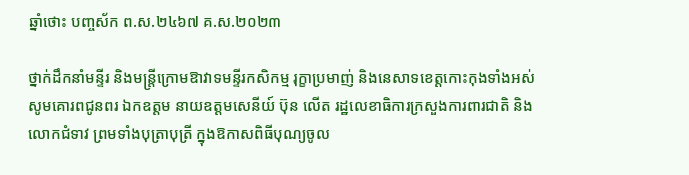ឆ្នាំថោះ បញ្ចស័ក ព.ស.២៤៦៧ គ.ស.២០២៣

ថ្នាក់ដឹកនាំមន្ទីរ និងមន្ត្រីក្រោមឱាវាទមន្ទីរកសិកម្ម រុក្ខាប្រមាញ់ និងនេសាទខេត្តកោះកុងទាំងអស់ សូមគោរពជូនពរ ឯកឧត្តម នាយឧត្តមសេនីយ៍ ប៊ុន លើត រដ្ឋលេខាធិការក្រសួងការពារជាតិ និងលោកជំទាវ ព្រមទាំងបុត្រាបុត្រី ក្នុងឱកាសពិធីបុណ្យចូល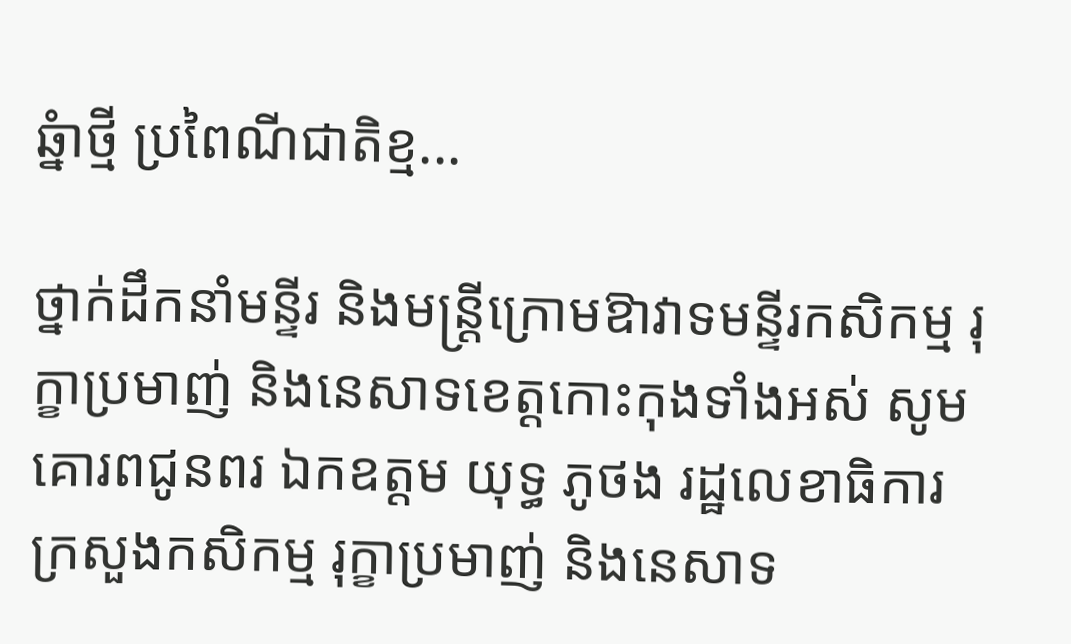ឆ្នំាថ្មី ប្រពៃណីជាតិខ្ម...

ថ្នាក់ដឹកនាំមន្ទីរ និងមន្ត្រីក្រោមឱាវាទមន្ទីរកសិកម្ម រុក្ខាប្រមាញ់ និងនេសាទខេត្តកោះកុងទាំងអស់ សូមគោរពជូនពរ ឯកឧត្តម យុទ្ធ ភូថង រដ្ឋលេខាធិការក្រសួងកសិកម្ម រុក្ខាប្រមាញ់ និងនេសាទ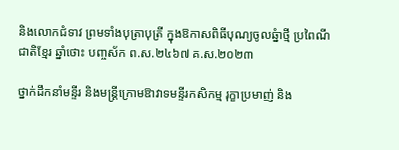និងលោកជំទាវ ព្រមទាំងបុត្រាបុត្រី ក្នុងឱកាសពិធីបុណ្យចូលឆ្នំាថ្មី ប្រពៃណីជាតិខ្មែរ ឆ្នាំថោះ បញ្ចស័ក ព.ស.២៤៦៧ គ.ស.២០២៣

ថ្នាក់ដឹកនាំមន្ទីរ និងមន្ត្រីក្រោមឱាវាទមន្ទីរកសិកម្ម រុក្ខាប្រមាញ់ និង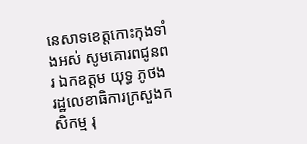នេសាទខេត្តកោះកុងទាំងអស់ សូមគោរពជូនពរ ឯកឧត្តម យុទ្ធ ភូថង រដ្ឋលេខាធិការក្រសួងកសិកម្ម រុ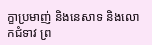ក្ខាប្រមាញ់ និងនេសាទ និងលោកជំទាវ ព្រ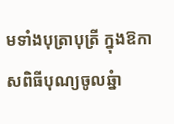មទាំងបុត្រាបុត្រី ក្នុងឱកាសពិធីបុណ្យចូលឆ្នំា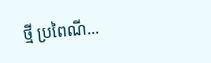ថ្មី ប្រពៃណី...